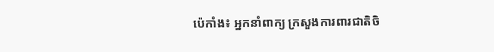ប៉េកាំង៖ អ្នកនាំពាក្យ ក្រសួងការពារជាតិចិ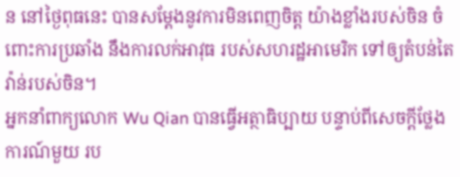ន នៅថ្ងៃពុធនេះ បានសម្តែងនូវការមិនពេញចិត្ត យ៉ាងខ្លាំងរបស់ចិន ចំពោះការប្រឆាំង នឹងការលក់អាវុធ របស់សហរដ្ឋអាមេរិក ទៅឲ្យតំបន់តៃវ៉ាន់របស់ចិន។
អ្នកនាំពាក្យលោក Wu Qian បានធ្វើអត្ថាធិប្បាយ បន្ទាប់ពីសេចក្តីថ្លែងការណ៍មួយ រប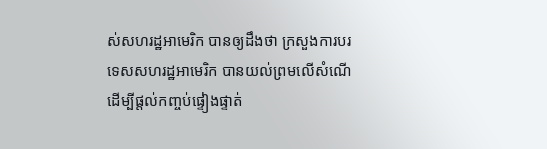ស់សហរដ្ឋអាមេរិក បានឲ្យដឹងថា ក្រសួងការបរទេសសហរដ្ឋអាមេរិក បានយល់ព្រមលើសំណើ ដើម្បីផ្តល់កញ្ចប់ផ្ទៀងផ្ទាត់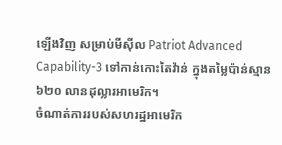ឡើងវិញ សម្រាប់មីស៊ីល Patriot Advanced Capability-3 ទៅកាន់កោះតៃវ៉ាន់ ក្នុងតម្លៃប៉ាន់ស្មាន ៦២០ លានដុល្លារអាមេរិក។
ចំណាត់ការរបស់សហរដ្ឋអាមេរិក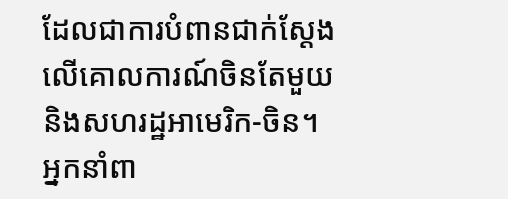ដែលជាការបំពានជាក់ស្តែង លើគោលការណ៍ចិនតែមួយ និងសហរដ្ឋអាមេរិក-ចិន។ អ្នកនាំពា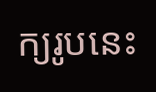ក្យរូបនេះ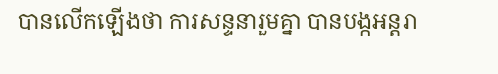បានលើកឡើងថា ការសន្ទនារួមគ្នា បានបង្កអន្តរា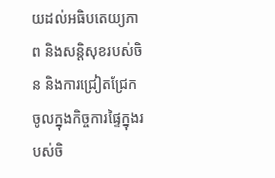យដល់អធិបតេយ្យភាព និងសន្តិសុខរបស់ចិន និងការជ្រៀតជ្រែក ចូលក្នុងកិច្ចការផ្ទៃក្នុងរបស់ចិ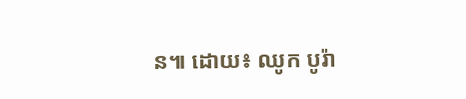ន៕ ដោយ៖ ឈូក បូរ៉ា